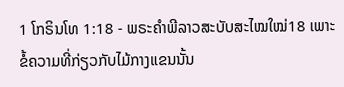1 ໂກຣິນໂທ 1:18 - ພຣະຄຳພີລາວສະບັບສະໄໝໃໝ່18 ເພາະຂໍ້ຄວາມທີ່ກ່ຽວກັບໄມ້ກາງແຂນນັ້ນ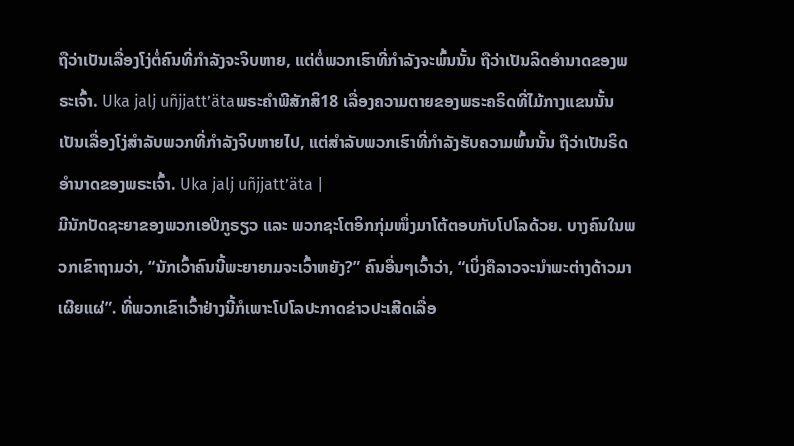ຖືວ່າເປັນເລື່ອງໂງ່ຕໍ່ຄົນທີ່ກຳລັງຈະຈິບຫາຍ, ແຕ່ຕໍ່ພວກເຮົາທີ່ກຳລັງຈະພົ້ນນັ້ນ ຖືວ່າເປັນລິດອຳນາດຂອງພຣະເຈົ້າ. Uka jalj uñjjattʼätaພຣະຄຳພີສັກສິ18 ເລື່ອງຄວາມຕາຍຂອງພຣະຄຣິດທີ່ໄມ້ກາງແຂນນັ້ນ ເປັນເລື່ອງໂງ່ສຳລັບພວກທີ່ກຳລັງຈິບຫາຍໄປ, ແຕ່ສຳລັບພວກເຮົາທີ່ກຳລັງຮັບຄວາມພົ້ນນັ້ນ ຖືວ່າເປັນຣິດອຳນາດຂອງພຣະເຈົ້າ. Uka jalj uñjjattʼäta |
ມີນັກປັດຊະຍາຂອງພວກເອປີກູຣຽວ ແລະ ພວກຊະໂຕອິກກຸ່ມໜຶ່ງມາໂຕ້ຕອບກັບໂປໂລດ້ວຍ. ບາງຄົນໃນພວກເຂົາຖາມວ່າ, “ນັກເວົ້າຄົນນີ້ພະຍາຍາມຈະເວົ້າຫຍັງ?” ຄົນອື່ນໆເວົ້າວ່າ, “ເບິ່ງຄືລາວຈະນຳພະຕ່າງດ້າວມາເຜີຍແຜ່”. ທີ່ພວກເຂົາເວົ້າຢ່າງນີ້ກໍເພາະໂປໂລປະກາດຂ່າວປະເສີດເລື່ອ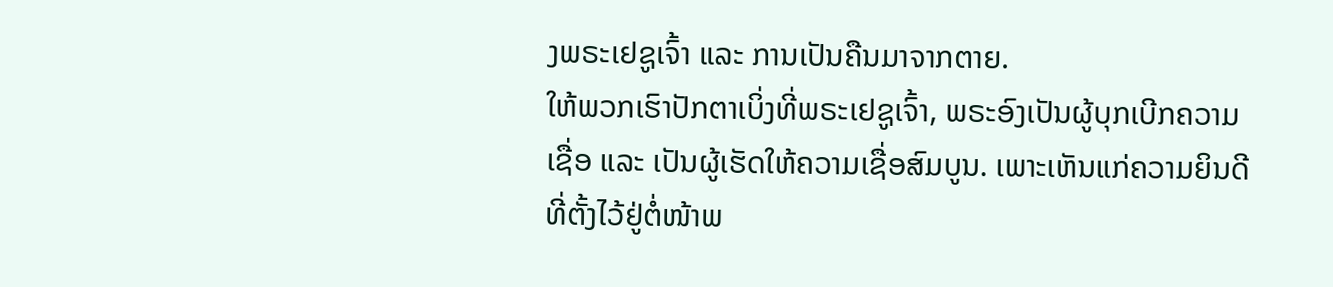ງພຣະເຢຊູເຈົ້າ ແລະ ການເປັນຄືນມາຈາກຕາຍ.
ໃຫ້ພວກເຮົາປັກຕາເບິ່ງທີ່ພຣະເຢຊູເຈົ້າ, ພຣະອົງເປັນຜູ້ບຸກເບີກຄວາມເຊື່ອ ແລະ ເປັນຜູ້ເຮັດໃຫ້ຄວາມເຊື່ອສົມບູນ. ເພາະເຫັນແກ່ຄວາມຍິນດີທີ່ຕັ້ງໄວ້ຢູ່ຕໍ່ໜ້າພ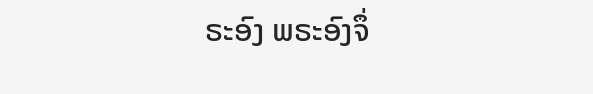ຣະອົງ ພຣະອົງຈຶ່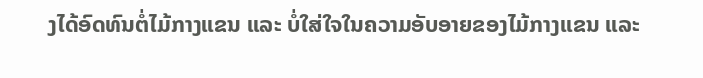ງໄດ້ອົດທົນຕໍ່ໄມ້ກາງແຂນ ແລະ ບໍ່ໃສ່ໃຈໃນຄວາມອັບອາຍຂອງໄມ້ກາງແຂນ ແລະ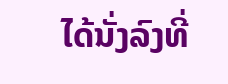ໄດ້ນັ່ງລົງທີ່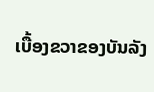ເບື້ອງຂວາຂອງບັນລັງ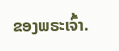ຂອງພຣະເຈົ້າ.